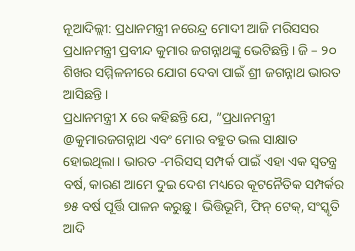ନୂଆଦିଲ୍ଲୀ: ପ୍ରଧାନମନ୍ତ୍ରୀ ନରେନ୍ଦ୍ର ମୋଦୀ ଆଜି ମରିସସର ପ୍ରଧାନମନ୍ତ୍ରୀ ପ୍ରବୀନ୍ଦ କୁମାର ଜଗନ୍ନାଥଙ୍କୁ ଭେଟିଛନ୍ତି। ଜି – ୨୦ ଶିଖର ସମ୍ମିଳନୀରେ ଯୋଗ ଦେବା ପାଇଁ ଶ୍ରୀ ଜଗନ୍ନାଥ ଭାରତ ଆସିଛନ୍ତି।
ପ୍ରଧାନମନ୍ତ୍ରୀ X ରେ କହିଛନ୍ତି ଯେ, ”ପ୍ରଧାନମନ୍ତ୍ରୀ @କୁମାରଜଗନ୍ନାଥ ଏବଂ ମୋର ବହୁତ ଭଲ ସାକ୍ଷାତ ହୋଇଥିଲା। ଭାରତ -ମରିସସ୍ ସମ୍ପର୍କ ପାଇଁ ଏହା ଏକ ସ୍ୱତନ୍ତ୍ର ବର୍ଷ, କାରଣ ଆମେ ଦୁଇ ଦେଶ ମଧ୍ୟରେ କୂଟନୈତିକ ସମ୍ପର୍କର ୭୫ ବର୍ଷ ପୂର୍ତ୍ତି ପାଳନ କରୁଛୁ। ଭିତ୍ତିଭୂମି, ଫିନ୍ ଟେକ୍, ସଂସ୍କୃତି ଆଦି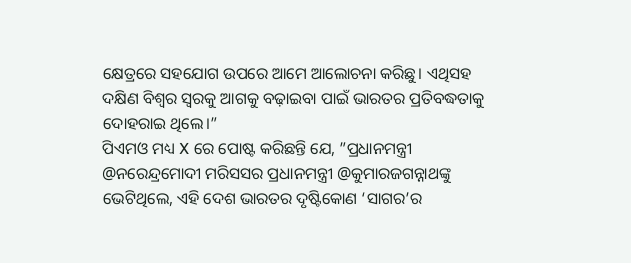କ୍ଷେତ୍ରରେ ସହଯୋଗ ଉପରେ ଆମେ ଆଲୋଚନା କରିଛୁ। ଏଥିସହ ଦକ୍ଷିଣ ବିଶ୍ୱର ସ୍ୱରକୁ ଆଗକୁ ବଢ଼ାଇବା ପାଇଁ ଭାରତର ପ୍ରତିବଦ୍ଧତାକୁ ଦୋହରାଇ ଥିଲେ।”
ପିଏମଓ ମଧ୍ୟ X ରେ ପୋଷ୍ଟ କରିଛନ୍ତି ଯେ, ”ପ୍ରଧାନମନ୍ତ୍ରୀ @ନରେନ୍ଦ୍ରମୋଦୀ ମରିସସର ପ୍ରଧାନମନ୍ତ୍ରୀ @କୁମାରଜଗନ୍ନାଥଙ୍କୁ ଭେଟିଥିଲେ, ଏହି ଦେଶ ଭାରତର ଦୃଷ୍ଟିକୋଣ ‘ସାଗର’ର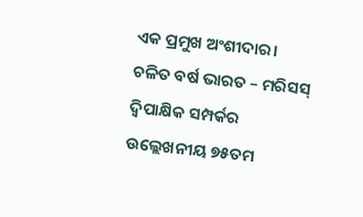ଏକ ପ୍ରମୁଖ ଅଂଶୀଦାର। ଚଳିତ ବର୍ଷ ଭାରତ – ମରିସସ୍ ଦ୍ୱିପାକ୍ଷିକ ସମ୍ପର୍କର ଉଲ୍ଲେଖନୀୟ ୭୫ତମ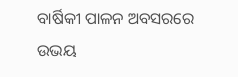ବାର୍ଷିକୀ ପାଳନ ଅବସରରେ ଉଭୟ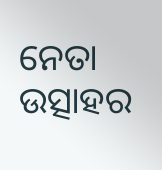ନେତା ଉତ୍ସାହର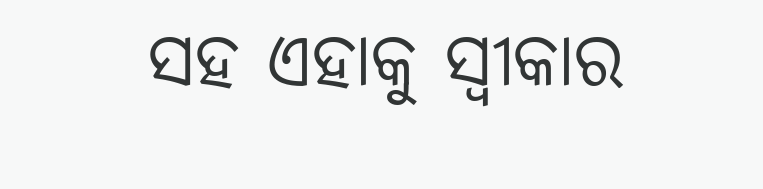ସହ ଏହାକୁ ସ୍ୱୀକାର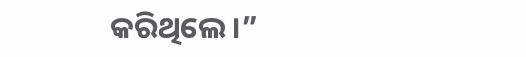କରିଥିଲେ।”